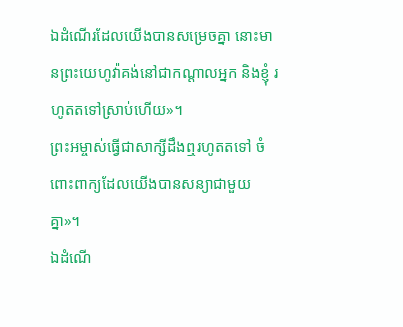ឯដំណើរដែលយើងបានសម្រេចគ្នា នោះមានព្រះយេហូវ៉ាគង់នៅជាកណ្ដាលអ្នក និងខ្ញុំ រហូតតទៅស្រាប់ហើយ»។
ព្រះអម្ចាស់ធ្វើជាសាក្សីដឹងឮរហូតតទៅ ចំពោះពាក្យដែលយើងបានសន្យាជាមួយគ្នា»។
ឯដំណើ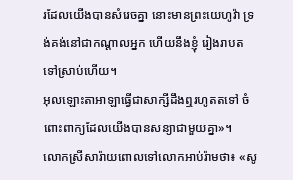រដែលយើងបានសំរេចគ្នា នោះមានព្រះយេហូវ៉ា ទ្រង់គង់នៅជាកណ្តាលអ្នក ហើយនឹងខ្ញុំ រៀងរាបតទៅស្រាប់ហើយ។
អុលឡោះតាអាឡាធ្វើជាសាក្សីដឹងឮរហូតតទៅ ចំពោះពាក្យដែលយើងបានសន្យាជាមួយគ្នា»។
លោកស្រីសារ៉ាយពោលទៅលោកអាប់រ៉ាមថា៖ «សូ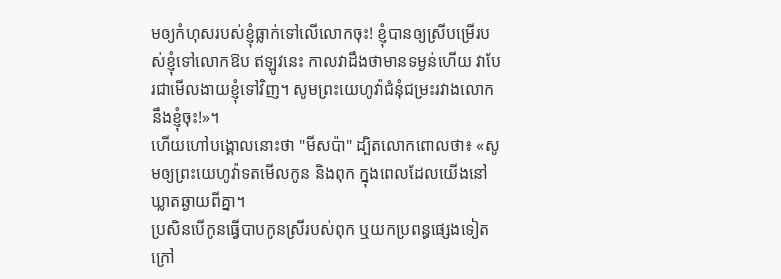មឲ្យកំហុសរបស់ខ្ញុំធ្លាក់ទៅលើលោកចុះ! ខ្ញុំបានឲ្យស្រីបម្រើរបស់ខ្ញុំទៅលោកឱប ឥឡូវនេះ កាលវាដឹងថាមានទម្ងន់ហើយ វាបែរជាមើលងាយខ្ញុំទៅវិញ។ សូមព្រះយេហូវ៉ាជំនុំជម្រះរវាងលោកនឹងខ្ញុំចុះ!»។
ហើយហៅបង្គោលនោះថា "មីសប៉ា" ដ្បិតលោកពោលថា៖ «សូមឲ្យព្រះយេហូវ៉ាទតមើលកូន និងពុក ក្នុងពេលដែលយើងនៅឃ្លាតឆ្ងាយពីគ្នា។
ប្រសិនបើកូនធ្វើបាបកូនស្រីរបស់ពុក ឬយកប្រពន្ធផ្សេងទៀតក្រៅ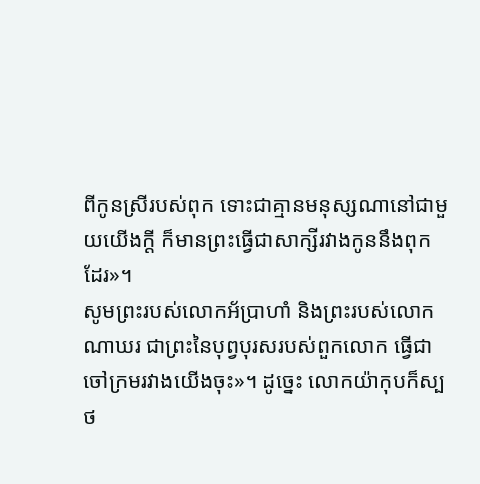ពីកូនស្រីរបស់ពុក ទោះជាគ្មានមនុស្សណានៅជាមួយយើងក្ដី ក៏មានព្រះធ្វើជាសាក្សីរវាងកូននឹងពុកដែរ»។
សូមព្រះរបស់លោកអ័ប្រាហាំ និងព្រះរបស់លោកណាឃរ ជាព្រះនៃបុព្វបុរសរបស់ពួកលោក ធ្វើជាចៅក្រមរវាងយើងចុះ»។ ដូច្នេះ លោកយ៉ាកុបក៏ស្បថ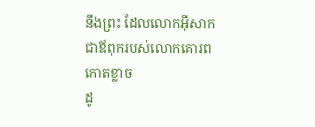នឹងព្រះ ដែលលោកអ៊ីសាកជាឪពុករបស់លោកគោរពកោតខ្លាច
ដូ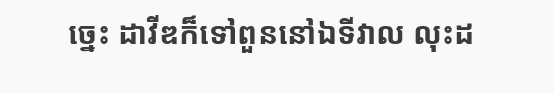ច្នេះ ដាវីឌក៏ទៅពួននៅឯទីវាល លុះដ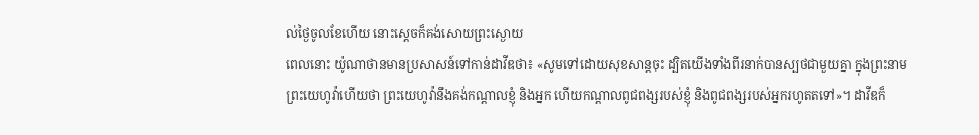ល់ថ្ងៃចូលខែហើយ នោះស្ដេចក៏គង់សោយព្រះស្ងោយ
ពេលនោះ យ៉ូណាថានមានប្រសាសន៍ទៅកាន់ដាវីឌថា៖ «សូមទៅដោយសុខសាន្តចុះ ដ្បិតយើងទាំងពីរនាក់បានស្បថជាមួយគ្នា ក្នុងព្រះនាមព្រះយេហូវ៉ាហើយថា ព្រះយេហូវ៉ានឹងគង់កណ្ដាលខ្ញុំ និងអ្នក ហើយកណ្ដាលពូជពង្សរបស់ខ្ញុំ និងពូជពង្សរបស់អ្នករហូតតទៅ»។ ដាវីឌក៏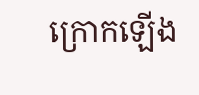ក្រោកឡើង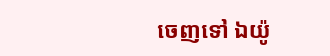ចេញទៅ ឯយ៉ូ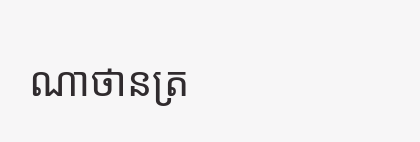ណាថានត្រ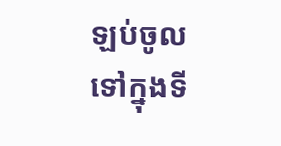ឡប់ចូលទៅក្នុងទី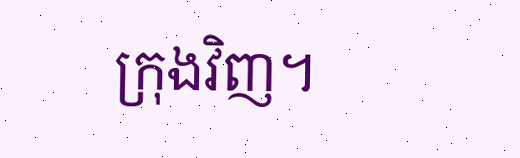ក្រុងវិញ។